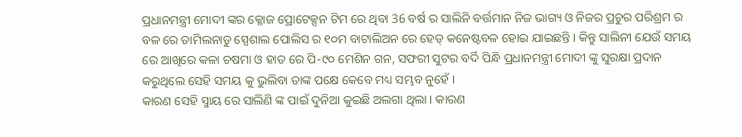ପ୍ରଧାନମନ୍ତ୍ରୀ ମୋଦୀ ଙ୍କର କ୍ଳୋଜ ପ୍ରୋଟେକ୍ସନ ଟିମ ରେ ଥିବା 36 ବର୍ଷ ର ସାଲିନି ବର୍ତ୍ତମାନ ନିଜ ଭାଗ୍ୟ ଓ ନିଜର ପ୍ରଚୁର ପରିଶ୍ରମ ର ବଳ ରେ ତାମିଲନାଡୁ ସ୍ପେଶାଲ ପୋଲିସ ର ୧୦ମ ବାଟାଲିଅନ ରେ ହେଡ୍ କନେଷ୍ଟବଳ ହୋଇ ଯାଇଛନ୍ତି । କିନ୍ତୁ ସାଲିନୀ ଯେଉଁ ସମୟ ରେ ଆଖିରେ କଳା ଚଷମା ଓ ହାତ ରେ ପି-୯୦ ମେଶିନ ଗନ, ସଫରୀ ସୁଟର ବର୍ଦି ପିନ୍ଧି ପ୍ରଧାନମନ୍ତ୍ରୀ ମୋଦୀ ଙ୍କୁ ସୁରକ୍ଷା ପ୍ରଦାନ କରୁଥିଲେ ସେହି ସମୟ କୁ ଭୁଲିବା ତାଙ୍କ ପକ୍ଷେ କେବେ ମଧ୍ୟ ସମ୍ଭବ ନୁହେଁ ।
କାରଣ ସେହି ସ୍ମାୟ ରେ ସାଲିଣି ଙ୍କ ପାଇଁ ଦୁନିଆ କୁଇଛି ଅଲଗା ଥିଲା । କାରଣ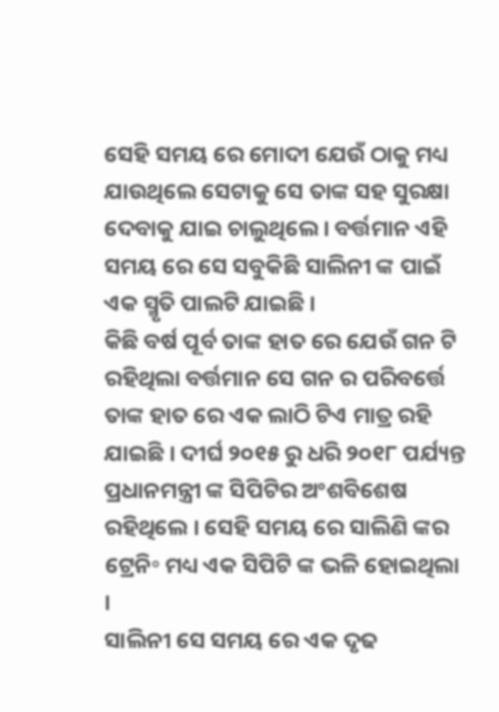ସେହି ସମୟ ରେ ମୋଦୀ ଯେଉଁ ଠାକୁ ମଧ୍ୟ ଯାଉଥିଲେ ସେଟାକୁ ସେ ତାଙ୍କ ସହ ସୁରକ୍ଷା ଦେବାକୁ ଯାଇ ଚାଲୁଥିଲେ । ବର୍ତ୍ତମାନ ଏହି ସମୟ ରେ ସେ ସବୁକିଛି ସାଲିନୀ ଙ୍କ ପାଇଁ ଏକ ସ୍ମୃତି ପାଲଟି ଯାଇଛି ।
କିଛି ବର୍ଷ ପୂର୍ବ ତାଙ୍କ ହାତ ରେ ଯେଉଁ ଗନ ଟି ରହିଥିଲା ବର୍ତ୍ତମାନ ସେ ଗନ ର ପରିବର୍ତ୍ତେ ତାଙ୍କ ହାତ ରେ ଏକ ଲାଠି ଟିଏ ମାତ୍ର ରହି ଯାଇଛି । ଦୀର୍ଘ ୨୦୧୫ ରୁ ଧରି ୨୦୧୮ ପର୍ଯ୍ୟନ୍ତ ପ୍ରଧାନମନ୍ତ୍ରୀ ଙ୍କ ସିପିଟିର ଅଂଶବିଶେଷ ରହିଥିଲେ । ସେହି ସମୟ ରେ ସାଲିଣି ଙ୍କର ଟ୍ରେନି॰ ମଧ୍ୟ ଏକ ସିପିଟି ଙ୍କ ଭଳି ହୋଇଥିଲା ।
ସାଲିନୀ ସେ ସମୟ ରେ ଏକ ଦୃଢ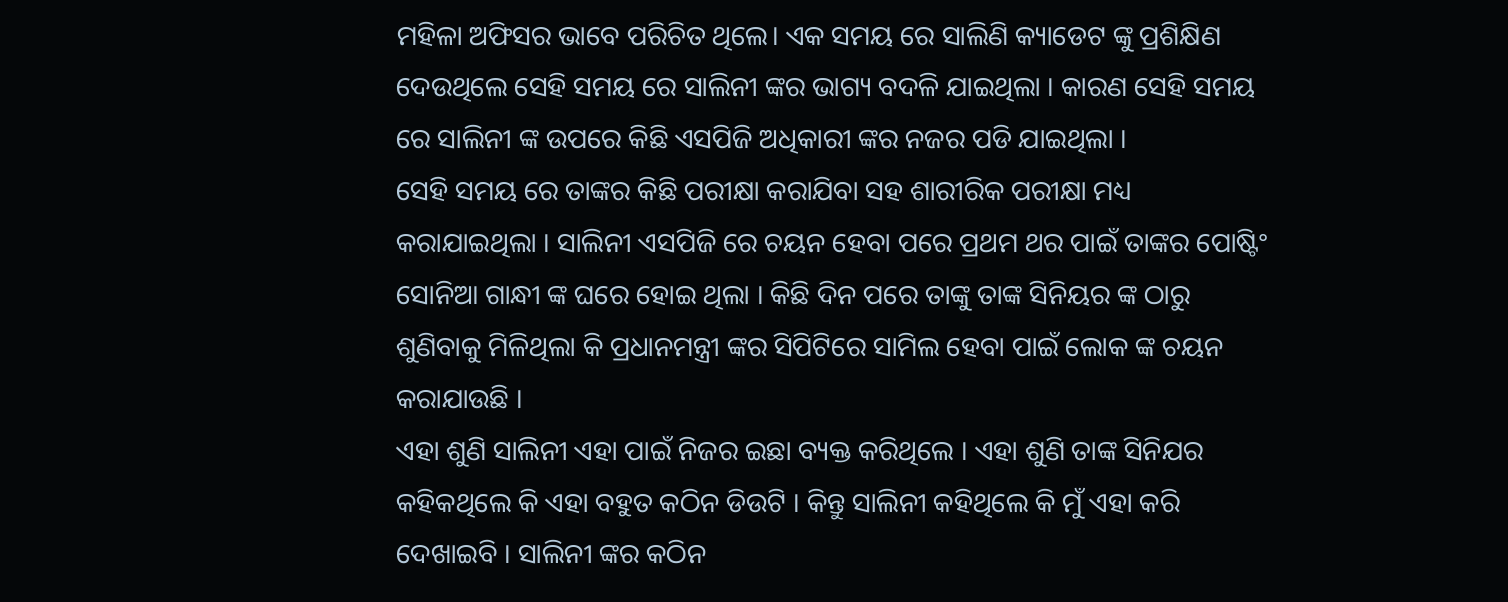ମହିଳା ଅଫିସର ଭାବେ ପରିଚିତ ଥିଲେ। ଏକ ସମୟ ରେ ସାଲିଣି କ୍ୟାଡେଟ ଙ୍କୁ ପ୍ରଶିକ୍ଷିଣ ଦେଉଥିଲେ ସେହି ସମୟ ରେ ସାଲିନୀ ଙ୍କର ଭାଗ୍ୟ ବଦଳି ଯାଇଥିଲା । କାରଣ ସେହି ସମୟ ରେ ସାଲିନୀ ଙ୍କ ଉପରେ କିଛି ଏସପିଜି ଅଧିକାରୀ ଙ୍କର ନଜର ପଡି ଯାଇଥିଲା ।
ସେହି ସମୟ ରେ ତାଙ୍କର କିଛି ପରୀକ୍ଷା କରାଯିବା ସହ ଶାରୀରିକ ପରୀକ୍ଷା ମଧ୍ୟ କରାଯାଇଥିଲା । ସାଲିନୀ ଏସପିଜି ରେ ଚୟନ ହେବା ପରେ ପ୍ରଥମ ଥର ପାଇଁ ତାଙ୍କର ପୋଷ୍ଟିଂ ସୋନିଆ ଗାନ୍ଧୀ ଙ୍କ ଘରେ ହୋଇ ଥିଲା । କିଛି ଦିନ ପରେ ତାଙ୍କୁ ତାଙ୍କ ସିନିୟର ଙ୍କ ଠାରୁ ଶୁଣିବାକୁ ମିଳିଥିଲା କି ପ୍ରଧାନମନ୍ତ୍ରୀ ଙ୍କର ସିପିଟିରେ ସାମିଲ ହେବା ପାଇଁ ଲୋକ ଙ୍କ ଚୟନ କରାଯାଉଛି ।
ଏହା ଶୁଣି ସାଲିନୀ ଏହା ପାଇଁ ନିଜର ଇଛା ବ୍ୟକ୍ତ କରିଥିଲେ । ଏହା ଶୁଣି ତାଙ୍କ ସିନିଯର କହିକଥିଲେ କି ଏହା ବହୁତ କଠିନ ଡିଉଟି । କିନ୍ତୁ ସାଲିନୀ କହିଥିଲେ କି ମୁଁ ଏହା କରି ଦେଖାଇବି । ସାଲିନୀ ଙ୍କର କଠିନ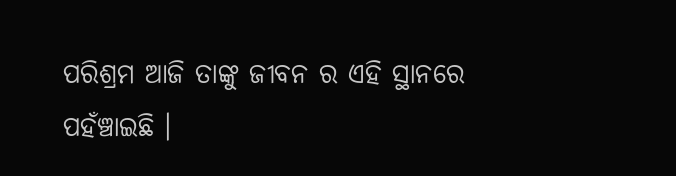ପରିଶ୍ରମ ଆଜି ତାଙ୍କୁ ଜୀବନ ର ଏହି ସ୍ଥାନରେ ପହଁଞ୍ଚାଇଛି ।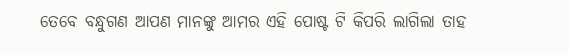ତେବେ ବନ୍ଧୁଗଣ ଆପଣ ମାନଙ୍କୁ ଆମର ଏହି ପୋଷ୍ଟ ଟି କିପରି ଲାଗିଲା ତାହ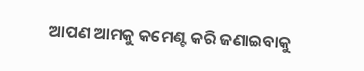ଆପଣ ଆମକୁ କମେଣ୍ଟ କରି ଜଣାଇବାକୁ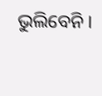ଭୁଲିବେନି ।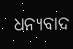ଧନ୍ୟବାଦ